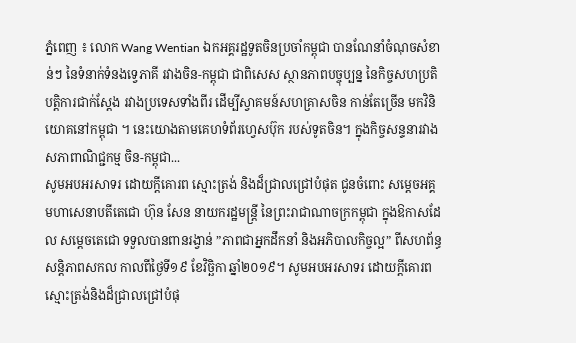ភ្នំពេញ ៖ លោក Wang Wentian ឯកអគ្គរដ្ឋទូតចិនប្រចាំកម្ពុជា បានណែនាំចំណុចសំខាន់ៗ នៃទំនាក់ទំនងទ្វេភាគី រវាងចិន-កម្ពុជា ជាពិសេស ស្ថានភាពបច្ចុប្បន្ន នៃកិច្ចសហប្រតិបត្តិការជាក់ស្តែង រវាងប្រទេសទាំងពីរ ដើម្បីស្វាគមន៍សហគ្រាសចិន កាន់តែច្រើន មកវិនិយោគនៅកម្ពុជា ។ នេះយោងតាមគេហទំព័រហ្វេសប៊ុក របស់ទូតចិន។ ក្នុងកិច្ចសន្ទនារវាង សភាពាណិជ្ជកម្ម ចិន-កម្ពុជា...
សូមអបអរសាទរ ដោយក្តីគោរព ស្មោះត្រង់ និងដ៏ជ្រាលជ្រៅបំផុត ជូនចំពោះ សម្តេចអគ្គមហាសេនាបតីតេជោ ហ៊ុន សែន នាយករដ្ឋមន្ត្រី នៃព្រះរាជាណាចក្រកម្ពុជា ក្នុងឱកាសដែល សម្តេចតេជោ ទទួលបានពានរង្វាន់ ”ភាពជាអ្នកដឹកនាំ និងអភិបាលកិច្ចល្អ” ពីសហព័ន្ធសន្តិភាពសកល កាលពីថ្ងៃទី១៩ ខែវិច្ឆិកា ឆ្នាំ២០១៩។ សូមអបអរសាទរ ដោយក្តីគោរព ស្មោះត្រង់និងដ៏ជ្រាលជ្រៅបំផុ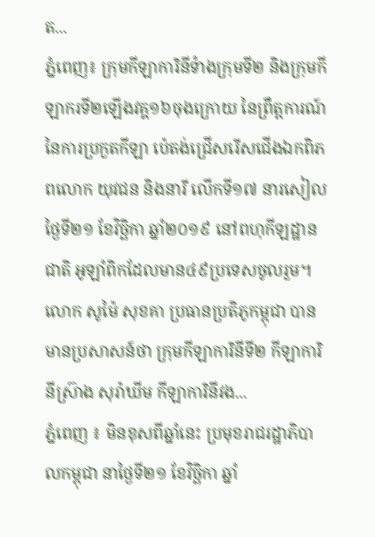ត...
ភ្នំពេញ៖ ក្រុមកីឡាការិនីទំាងក្រុមទី២ និងក្រុមកីឡាករទី២ឡើងវគ្គ១៦ចុងក្រោយ នៃព្រឹត្តការណ៍នៃការប្រកួតកីឡា ប៉េតង់ជ្រើសរើសជើងឯកពិភពលោក យុវជន និងនារី លើកទី១៧ នារសៀលថ្ងៃទី២១ ខែវិច្ឆិកា ឆ្នាំ២០១៩ នៅពហុកីឡដ្ឋានជាតិ អូឡាំពិកដែលមាន៤៩ប្រទេសចូលរួម។ លោក សូម៉ៃ សុខគា ប្រធានប្រតិភូកម្ពុជា បានមានប្រសាសន៍ថា ក្រុមកីឡាការិនីទី២ កីឡាការិនីស្រ៊ាង សុរ៉ាឃីម កីឡាការិនីវង...
ភ្នំពេញ ៖ មិនខុសពីឆ្នាំនេះ ប្រមុខរាជរដ្ឋាភិបាលកម្ពុជា នាថ្ងៃទី២១ ខែវិច្ឆិកា ឆ្នាំ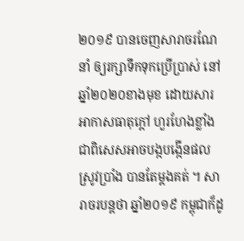២០១៩ បានចេញសារាចរណែនាំ ឲ្យរក្សាទឹកទុកប្រើប្រាស់ នៅឆ្នាំ២០២០ខាងមុខ ដោយសារអាកាសធាតុក្តៅ ហួរហែងខ្លាំង ជាពិសេសអាចបង្កបង្កើនផល ស្រូវប្រាំង បានតែម្តងគត់ ។ សារាចរបន្តថា ឆ្នាំ២០១៩ កម្ពុជាក៏ដូ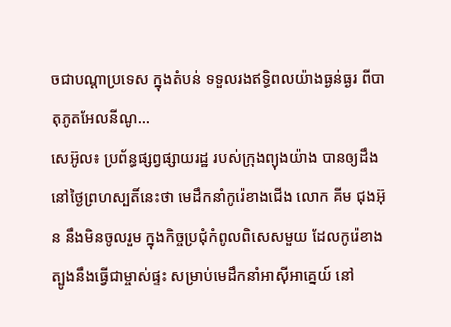ចជាបណ្តាប្រទេស ក្នុងតំបន់ ទទួលរងឥទ្ធិពលយ៉ាងធ្ងន់ធ្ងរ ពីបាតុភូតអែលនីណូ...
សេអ៊ូល៖ ប្រព័ន្ធផ្សព្វផ្សាយរដ្ឋ របស់ក្រុងព្យុងយ៉ាង បានឲ្យដឹងនៅថ្ងៃព្រហស្បតិ៍នេះថា មេដឹកនាំកូរ៉េខាងជើង លោក គីម ជុងអ៊ុន នឹងមិនចូលរួម ក្នុងកិច្ចប្រជុំកំពូលពិសេសមួយ ដែលកូរ៉េខាងត្បូងនឹងធ្វើជាម្ចាស់ផ្ទះ សម្រាប់មេដឹកនាំអាស៊ីអាគ្នេយ៍ នៅ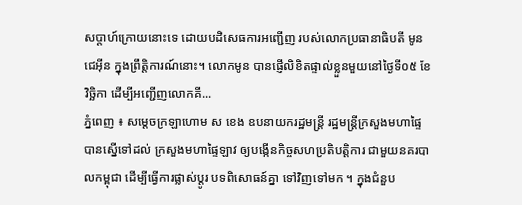សប្តាហ៍ក្រោយនោះទេ ដោយបដិសេធការអញ្ជើញ របស់លោកប្រធានាធិបតី មូន ជេអ៊ីន ក្នុងព្រឹត្តិការណ៍នោះ។ លោកមូន បានផ្ញើលិខិតផ្ទាល់ខ្លួនមួយនៅថ្ងៃទី០៥ ខែវិច្ឆិកា ដើម្បីអញ្ជើញលោកគី...
ភ្នំពេញ ៖ សម្តេចក្រឡាហោម ស ខេង ឧបនាយករដ្ឋមន្ត្រី រដ្ឋមន្ត្រីក្រសួងមហាផ្ទៃ បានស្នើទៅដល់ ក្រសួងមហាផ្ទៃឡាវ ឲ្យបង្កើនកិច្ចសហប្រតិបត្តិការ ជាមួយនគរបាលកម្ពុជា ដើម្បីធ្វើការផ្លាស់ប្ដូរ បទពិសោធន៍គ្នា ទៅវិញទៅមក ។ ក្នុងជំនួប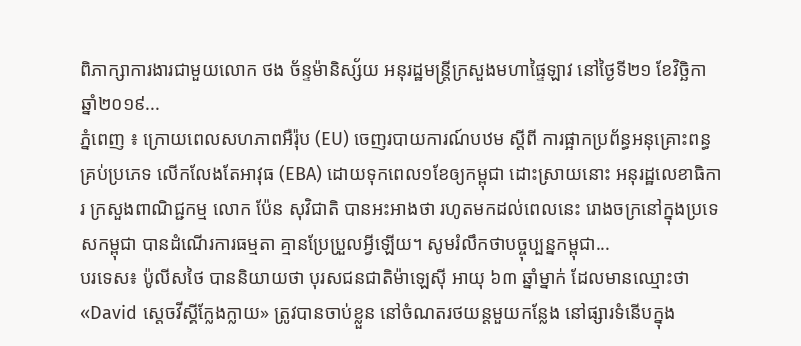ពិភាក្សាការងារជាមួយលោក ថង ច័ន្ទម៉ានិស្ស័យ អនុរដ្ឋមន្រ្តីក្រសួងមហាផ្ទៃឡាវ នៅថ្ងៃទី២១ ខែវិច្ឆិកា ឆ្នាំ២០១៩...
ភ្នំពេញ ៖ ក្រោយពេលសហភាពអឺរ៉ុប (EU) ចេញរបាយការណ៍បឋម ស្តីពី ការផ្អាកប្រព័ន្ធអនុគ្រោះពន្ធគ្រប់ប្រភេទ លើកលែងតែអាវុធ (EBA) ដោយទុកពេល១ខែឲ្យកម្ពុជា ដោះស្រាយនោះ អនុរដ្ឋលេខាធិការ ក្រសួងពាណិជ្ជកម្ម លោក ប៉ែន សុវិជាតិ បានអះអាងថា រហូតមកដល់ពេលនេះ រោងចក្រនៅក្នុងប្រទេសកម្ពុជា បានដំណើរការធម្មតា គ្មានប្រែប្រួលអ្វីឡើយ។ សូមរំលឹកថាបច្ចុប្បន្នកម្ពុជា...
បរទេស៖ ប៉ូលីសថៃ បាននិយាយថា បុរសជនជាតិម៉ាឡេស៊ី អាយុ ៦៣ ឆ្នាំម្នាក់ ដែលមានឈ្មោះថា «David ស្តេចវីស្គីក្លែងក្លាយ» ត្រូវបានចាប់ខ្លួន នៅចំណតរថយន្តមួយកន្លែង នៅផ្សារទំនើបក្នុង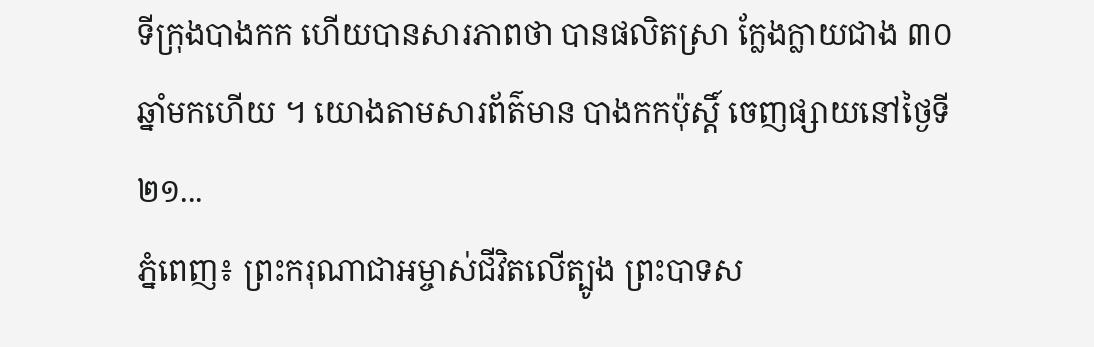ទីក្រុងបាងកក ហើយបានសារភាពថា បានផលិតស្រា ក្លែងក្លាយជាង ៣០ ឆ្នាំមកហើយ ។ យោងតាមសារព័ត៌មាន បាងកកប៉ុស្តិ៍ ចេញផ្សាយនៅថ្ងៃទី២១...
ភ្នំពេញ៖ ព្រះករុណាជាអម្ចាស់ជីវិតលើត្បូង ព្រះបាទស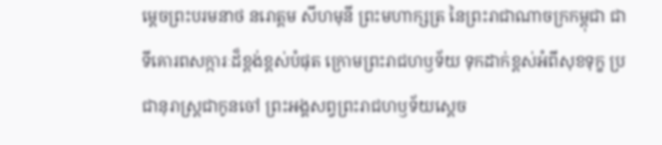ម្តេចព្រះបរមនាថ នរោត្តម សីហមុនី ព្រះមហាក្សត្រ នៃព្រះរាជាណាចក្រកម្ពុជា ជាទីគោរពសក្ការៈដ៏ខ្ពង់ខ្ពស់បំផុត ក្រោមព្រះរាជហឫទ័យ ទុកដាក់ខ្ពស់អំពីសុខទុក្ខ ប្រជានុរាស្រ្តជាកូនចៅ ព្រះអង្គសព្វព្រះរាជហឫទ័យស្តេច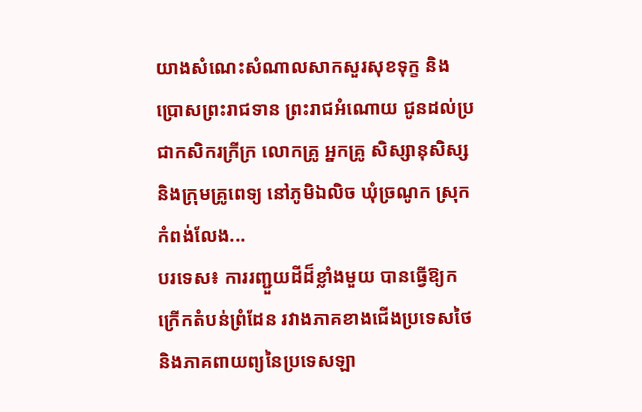យាងសំណេះសំណាលសាកសួរសុខទុក្ខ និងប្រោសព្រះរាជទាន ព្រះរាជអំណោយ ជូនដល់ប្រជាកសិករក្រីក្រ លោកគ្រូ អ្នកគ្រូ សិស្សានុសិស្ស និងក្រុមគ្រូពេទ្យ នៅភូមិឯលិច ឃុំច្រណូក ស្រុកកំពង់លែង...
បរទេស៖ ការរញ្ជួយដីដ៏ខ្លាំងមួយ បានធ្វើឱ្យកក្រើកតំបន់ព្រំដែន រវាងភាគខាងជើងប្រទេសថៃ និងភាគពាយព្យនៃប្រទេសឡា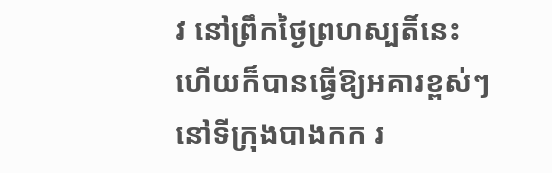វ នៅព្រឹកថ្ងៃព្រហស្បតិ៍នេះ ហើយក៏បានធ្វើឱ្យអគារខ្ពស់ៗ នៅទីក្រុងបាងកក រ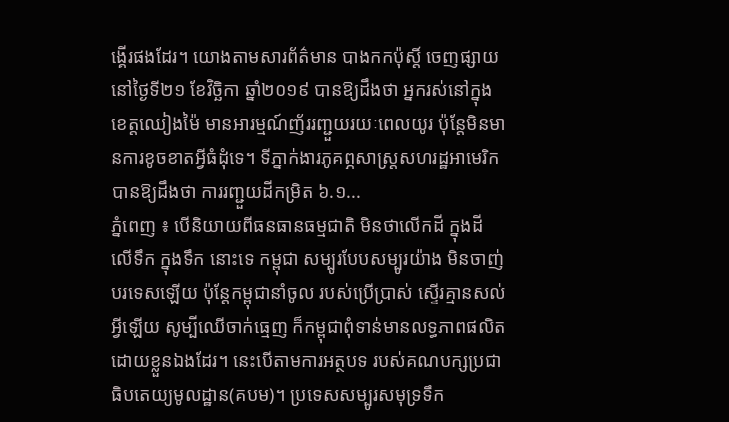ង្គើរផងដែរ។ យោងតាមសារព័ត៌មាន បាងកកប៉ុស្តិ៍ ចេញផ្សាយនៅថ្ងៃទី២១ ខែវិច្ឆិកា ឆ្នាំ២០១៩ បានឱ្យដឹងថា អ្នករស់នៅក្នុងខេត្តឈៀងម៉ៃ មានអារម្មណ៍ញ័ររញ្ជួយរយៈពេលយូរ ប៉ុន្តែមិនមានការខូចខាតអ្វីធំដុំទេ។ ទីភ្នាក់ងារភូគព្ភសាស្ត្រសហរដ្ឋអាមេរិក បានឱ្យដឹងថា ការរញ្ជួយដីកម្រិត ៦.១...
ភ្នំពេញ ៖ បើនិយាយពីធនធានធម្មជាតិ មិនថាលើកដី ក្នុងដី លើទឹក ក្នុងទឹក នោះទេ កម្ពុជា សម្បូរបែបសម្បូរយ៉ាង មិនចាញ់បរទេសឡើយ ប៉ុន្តែកម្ពុជានាំចូល របស់ប្រើប្រាស់ ស្ទើរគ្មានសល់អ្វីឡើយ សូម្បីឈើចាក់ធ្មេញ ក៏កម្ពុជាពុំទាន់មានលទ្ធភាពផលិត ដោយខ្លួនឯងដែរ។ នេះបើតាមការអត្ថបទ របស់គណបក្សប្រជាធិបតេយ្យមូលដ្ឋាន(គបម)។ ប្រទេសសម្បូរសមុទ្រទឹក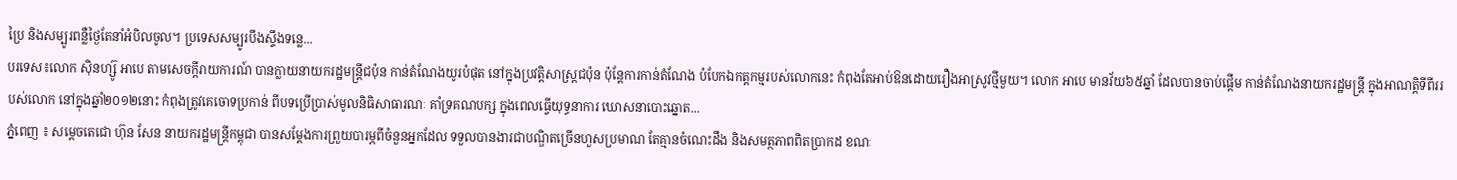ប្រៃ និងសម្បូរពន្លឺថ្ងៃតែនាំអំបិលចូល។ ប្រទេសសម្បូរបឹងស្ទឹងទន្លេ...
បរទេស៖លោក ស៊ិនហ្ស៊ូ អាបេ តាមសេចក្តីរាយការណ៍ បានក្លាយនាយករដ្ឋមន្ត្រីជប៉ុន កាន់តំណែងយូរបំផុត នៅក្នុងប្រវត្តិសាស្ត្រជប៉ុន ប៉ុន្តែការកាន់តំណែង បំបែកឯកត្តកម្មរបស់លោកនេះ កំពុងតែអាប់ឱនដោយរឿងអាស្រូវថ្មីមួយ។ លោក អាបេ មានវ័យ៦៥ឆ្នាំ ដែលបានចាប់ផ្តើម កាន់តំណែងនាយករដ្ឋមន្ត្រី ក្នុងអាណត្តិទីពីររបស់លោក នៅក្នុងឆ្នាំ២០១២នោះ កំពុងត្រូវគេចោទប្រកាន់ ពីបទប្រើប្រាស់មូលនិធិសាធារណៈ គាំទ្រគណបក្ស ក្នុងពេលធ្វើយុទ្ធនាការ ឃោសនាបោះឆ្នោត...
ភ្នំពេញ ៖ សម្ដេចតេជោ ហ៊ុន សែន នាយករដ្ឋមន្ត្រីកម្ពុជា បានសម្តែងការព្រួយបារម្ភពីចំនួនអ្នកដែល ទទួលបានងារជាបណ្ឌិតច្រើនហួសប្រមាណ តែគ្មានចំណេះដឹង និងសមត្ថភាពពិតប្រាកដ ខណៈ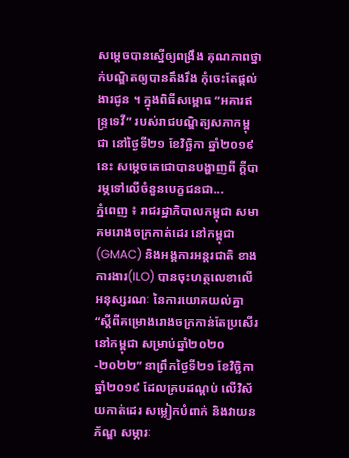សម្តេចបានស្នើឲ្យពង្រឹង គុណភាពថ្នាក់បណ្ឌិតឲ្យបានតឹងរឹង កុំចេះតែផ្តល់ងារជូន ។ ក្នុងពិធីសម្ពោធ “អគារឥន្ទ្រទេវី” របស់រាជបណ្ឌិត្យសភាកម្ពុជា នៅថ្ងៃទី២១ ខែវិច្ឆិកា ឆ្នាំ២០១៩នេះ សម្ដេចតេជោបានបង្ហាញពី ក្តីបារម្ភទៅលើចំនួនបេក្ខជនជា...
ភ្នំពេញ ៖ រាជរដ្ឋាភិបាលកម្ពុជា សមាគមរោងចក្រកាត់ដេរ នៅកម្ពុជា(GMAC) និងអង្គការអន្តរជាតិ ខាងការងារ(ILO) បានចុះហត្ថលេខាលើ អនុស្សរណៈ នៃការយោគយល់គ្នា “ស្តីពីគម្រោងរោងចក្រកាន់តែប្រសើរនៅកម្ពុជា សម្រាប់ឆ្នាំ២០២០-២០២២” នាព្រឹកថ្ងៃទី២១ ខែវិច្ឆិកា ឆ្នាំ២០១៩ ដែលគ្របដណ្តប់ លើវិស័យកាត់ដេរ សម្លៀកបំពាក់ និងវាយនភ័ណ្ឌ សម្ភារៈ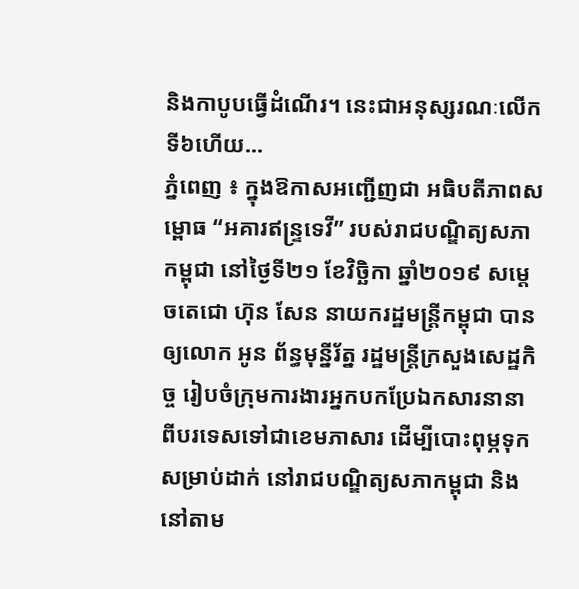និងកាបូបធ្វើដំណើរ។ នេះជាអនុស្សរណៈលើកទី៦ហើយ...
ភ្នំពេញ ៖ ក្នុងឱកាសអញ្ជើញជា អធិបតីភាពសម្ពោធ “អគារឥន្ទ្រទេវី” របស់រាជបណ្ឌិត្យសភាកម្ពុជា នៅថ្ងៃទី២១ ខែវិច្ឆិកា ឆ្នាំ២០១៩ សម្តេចតេជោ ហ៊ុន សែន នាយករដ្ឋមន្ត្រីកម្ពុជា បានឲ្យលោក អូន ព័ន្ធមុន្នីរ័ត្ន រដ្ឋមន្រ្តីក្រសួងសេដ្ឋកិច្ច រៀបចំក្រុមការងារអ្នកបកប្រែឯកសារនានា ពីបរទេសទៅជាខេមភាសារ ដើម្បីបោះពុម្ភទុកសម្រាប់ដាក់ នៅរាជបណ្ឌិត្យសភាកម្ពុជា និងនៅតាម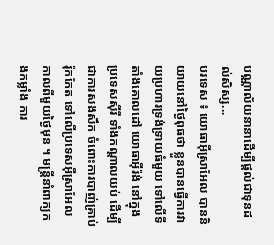បណ្ណាល័យនានាដើម្បីផ្តល់ជាទុនដល់សិស្ស...
បរទេស ៖ យោធាអ៊ីស្រាអែល បាននិយាយនៅថ្ងៃពុធថា ខ្លួនបានធ្វើការវាយប្រហារទ្រង់ទ្រាយធំមួយ ទៅលើទីតាំងគោលដៅ យោធាអ៊ីរ៉ង់ នៅក្នុងប្រទេសស៊ីរី ទាំងកណ្ដាលយប់ ដើម្បីជាការសងសឹក ចំពោះការបាញ់គ្រាប់រ៉ុកកែត ទៅលើប្រទេសអ៊ីស្រាអែល កាលពីមួយថ្ងៃមុន ។ មន្ត្រីនាំពាក្យកងកម្លាំង ការ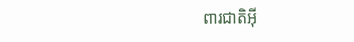ពារជាតិអ៊ី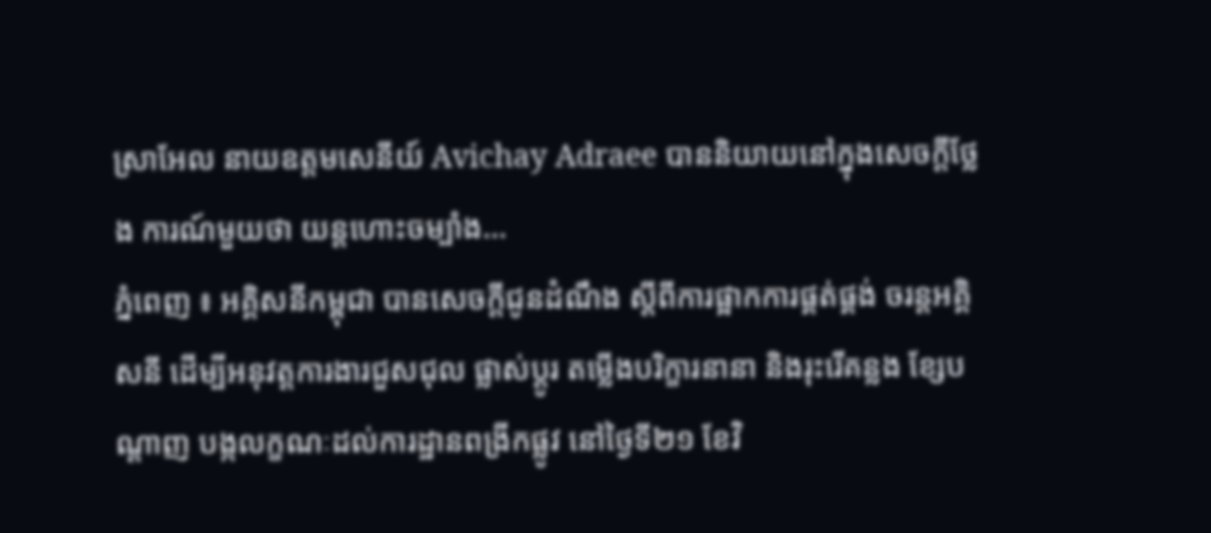ស្រាអែល នាយឧត្តមសេនីយ៍ Avichay Adraee បាននិយាយនៅក្នុងសេចក្តីថ្លែង ការណ៍មួយថា យន្តហោះចម្បាំង...
ភ្នំពេញ ៖ អគ្គិសនីកម្ពុជា បានសេចក្តីជូនដំណឹង ស្តីពីការផ្អាកការផ្គត់ផ្គង់ ចរន្តអគ្គិសនី ដើម្បីអនុវត្តការងារជួសជុល ផ្លាស់ប្តូរ តម្លើងបរិក្ខារនានា និងរុះរើគន្លង ខ្សែបណ្តាញ បង្កលក្ខណៈដល់ការដ្ឋានពង្រីកផ្លូវ នៅថ្ងៃទី២១ ខែវិ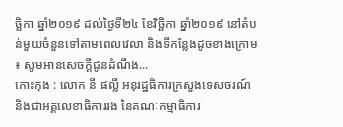ច្ឆិកា ឆ្នាំ២០១៩ ដល់ថ្ងៃទី២៤ ខែវិច្ឆិកា ឆ្នាំ២០១៩ នៅតំបន់មួយចំនួនទៅតាមពេលវេលា និងទីកន្លែងដូចខាងក្រោម ៖ សូមអានសេចក្តីជូនដំណឹង...
កោះកុង : លោក នី ផល្លី អនុរដ្ឋធិការក្រសួងទេសចរណ៍ និងជាអគ្គលេខាធិការរង នៃគណៈកម្មាធិការ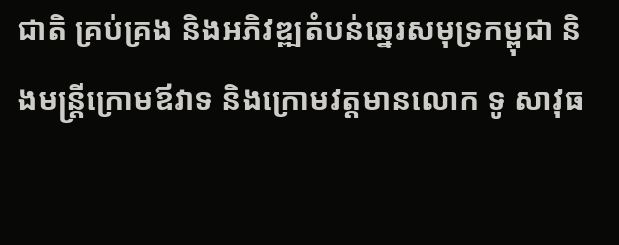ជាតិ គ្រប់គ្រង និងអភិវឌ្ឍតំបន់ឆ្នេរសមុទ្រកម្ពុជា និងមន្ត្រីក្រោមឪវាទ និងក្រោមវត្តមានលោក ទូ សាវុធ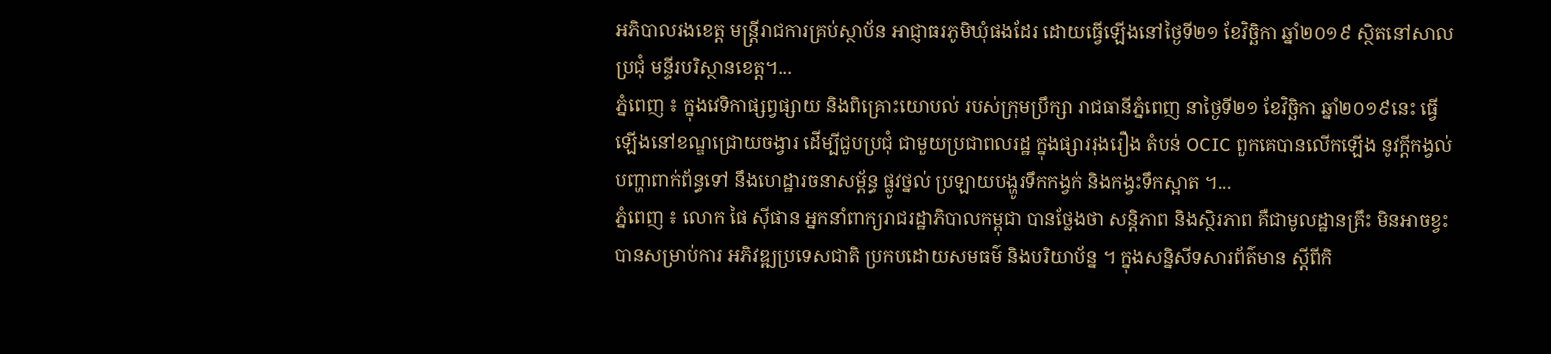អភិបាលរងខេត្ត មន្ត្រីរាជការគ្រប់ស្ថាប័ន អាជ្ញាធរភូមិឃុំផងដែរ ដោយធ្វើឡើងនៅថ្ងៃទី២១ ខែវិច្ឆិកា ឆ្នាំ២០១៩ ស្ថិតនៅសាលប្រជុំ មន្ទីរបរិស្ថានខេត្ត។...
ភ្នំពេញ ៖ ក្នុងវេទិកាផ្សព្វផ្សាយ និងពិគ្រោះយោបល់ របស់ក្រុមប្រឹក្សា រាជធានីភ្នំពេញ នាថ្ងៃទី២១ ខែវិច្ឆិកា ឆ្នាំ២០១៩នេះ ធ្វើឡើងនៅខណ្ឌជ្រោយចង្វារ ដើម្បីជួបប្រជុំ ជាមួយប្រជាពលរដ្ឋ ក្នុងផ្សាររុងរឿង តំបន់ OCIC ពួកគេបានលើកឡើង នូវក្តីកង្វល់បញ្ហាពាក់ព័ន្ធទៅ នឹងហេដ្ឋារចនាសម្ព័ន្ធ ផ្លូវថ្នល់ ប្រឡាយបង្ហូរទឹកកង្វក់ និងកង្វះទឹកស្អាត ។...
ភ្នំពេញ ៖ លោក ផៃ ស៊ីផាន អ្នកនាំពាក្យរាជរដ្ឋាភិបាលកម្ពុជា បានថ្លែងថា សន្តិភាព និងស្ថិរភាព គឺជាមូលដ្ឋានគ្រឹះ មិនអាចខ្វះ បានសម្រាប់ការ អភិវឌ្ឍប្រទេសជាតិ ប្រកបដោយសមធម៌ និងបរិយាប័ន្ន ។ ក្នុងសន្និសីទសារព័ត៌មាន ស្តីពីកិ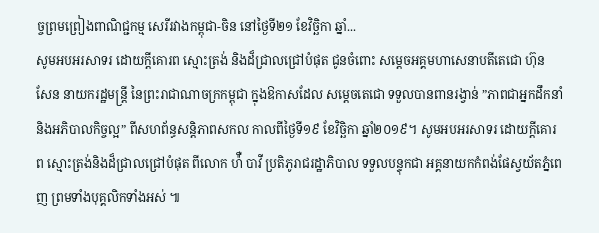ច្ចព្រមព្រៀងពាណិជ្ជកម្ម សេរីរវាងកម្ពុជា-ចិន នៅថ្ងៃទី២១ ខែវិច្ឆិកា ឆ្នាំ...
សូមអបអរសាទរ ដោយក្តីគោរព ស្មោះត្រង់ និងដ៏ជ្រាលជ្រៅបំផុត ជូនចំពោះ សម្តេចអគ្គមហាសេនាបតីតេជោ ហ៊ុន សែន នាយករដ្ឋមន្ត្រី នៃព្រះរាជាណាចក្រកម្ពុជា ក្នុងឱកាសដែល សម្តេចតេជោ ទទួលបានពានរង្វាន់ ”ភាពជាអ្នកដឹកនាំ និងអភិបាលកិច្ចល្អ” ពីសហព័ន្ធសន្តិភាពសកល កាលពីថ្ងៃទី១៩ ខែវិច្ឆិកា ឆ្នាំ២០១៩។ សូមអបអរសាទរ ដោយក្តីគោរព ស្មោះត្រង់និងដ៏ជ្រាលជ្រៅបំផុត ពីលោក ហ៉ឺ បាវី ប្រតិភូរាជរដ្ឋាភិបាល ទទួលបន្ទុកជា អគ្គនាយកកំពង់ផែស្វយ័តភ្នំពេញ ព្រមទាំងបុគ្គលិកទាំងអស់ ៕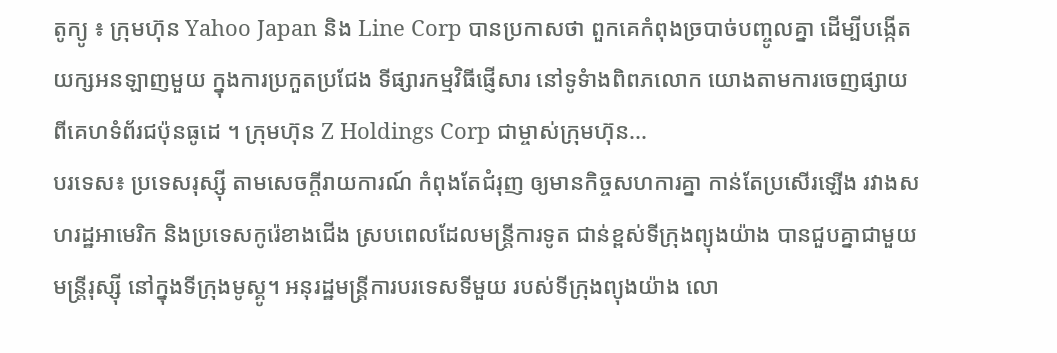តូក្យូ ៖ ក្រុមហ៊ុន Yahoo Japan និង Line Corp បានប្រកាសថា ពួកគេកំពុងច្របាច់បញ្ចូលគ្នា ដើម្បីបង្កើតយក្សអនឡាញមួយ ក្នុងការប្រកួតប្រជែង ទីផ្សារកម្មវិធីផ្ញើសារ នៅទូទំាងពិពភលោក យោងតាមការចេញផ្សាយ ពីគេហទំព័រជប៉ុនធូដេ ។ ក្រុមហ៊ុន Z Holdings Corp ជាម្ចាស់ក្រុមហ៊ុន...
បរទេស៖ ប្រទេសរុស្ស៊ី តាមសេចក្តីរាយការណ៍ កំពុងតែជំរុញ ឲ្យមានកិច្ចសហការគ្នា កាន់តែប្រសើរឡើង រវាងសហរដ្ឋអាមេរិក និងប្រទេសកូរ៉េខាងជើង ស្របពេលដែលមន្ត្រីការទូត ជាន់ខ្ពស់ទីក្រុងព្យុងយ៉ាង បានជួបគ្នាជាមួយមន្ត្រីរុស្ស៊ី នៅក្នុងទីក្រុងមូស្គូ។ អនុរដ្ឋមន្ត្រីការបរទេសទីមួយ របស់ទីក្រុងព្យុងយ៉ាង លោ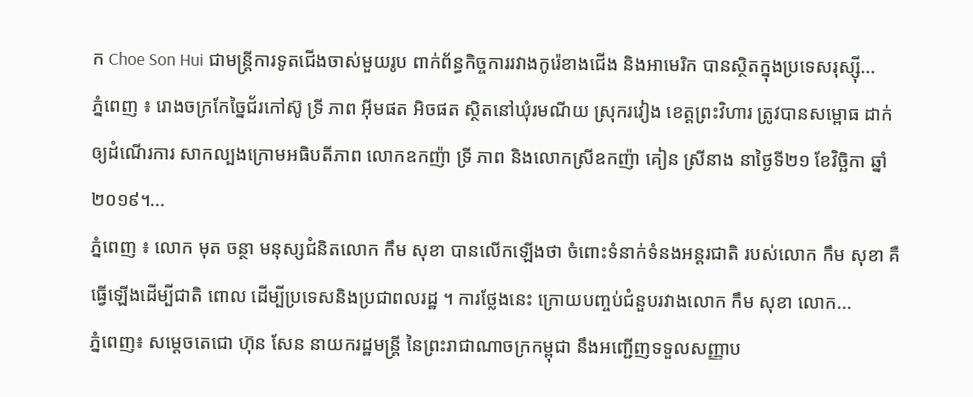ក Choe Son Hui ជាមន្ត្រីការទូតជើងចាស់មួយរូប ពាក់ព័ន្ធកិច្ចការរវាងកូរ៉េខាងជើង និងអាមេរិក បានស្ថិតក្នុងប្រទេសរុស្ស៊ី...
ភ្នំពេញ ៖ រោងចក្រកែច្នៃជ័រកៅស៊ូ ទ្រី ភាព អ៊ីមផត អិចផត ស្ថិតនៅឃុំរមណីយ ស្រុករវៀង ខេត្តព្រះវិហារ ត្រូវបានសម្ពោធ ដាក់ឲ្យដំណើរការ សាកល្បងក្រោមអធិបតីភាព លោកឧកញ៉ា ទ្រី ភាព និងលោកស្រីឧកញ៉ា គៀន ស្រីនាង នាថ្ងៃទី២១ ខែវិច្ឆិកា ឆ្នាំ២០១៩។...
ភ្នំពេញ ៖ លោក មុត ចន្ថា មនុស្សជំនិតលោក កឹម សុខា បានលើកឡើងថា ចំពោះទំនាក់ទំនងអន្តរជាតិ របស់លោក កឹម សុខា គឺធ្វើឡើងដើម្បីជាតិ ពោល ដើម្បីប្រទេសនិងប្រជាពលរដ្ឋ ។ ការថ្លែងនេះ ក្រោយបញ្ចប់ជំនួបរវាងលោក កឹម សុខា លោក...
ភ្នំពេញ៖ សម្តេចតេជោ ហ៊ុន សែន នាយករដ្ឋមន្រ្តី នៃព្រះរាជាណាចក្រកម្ពុជា នឹងអញ្ជើញទទួលសញ្ញាប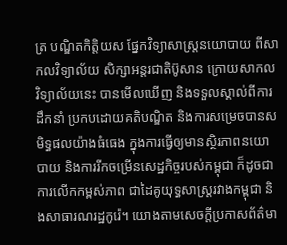ត្រ បណ្ឌិតកិត្តិយស ផ្នែកវិទ្យាសាស្រ្តនយោបាយ ពីសាកលវិទ្យាល័យ សិក្សាអន្តរជាតិប៊ូសាន ក្រោយសាកលវិទ្យាល័យនេះ បានមើលឃើញ និងទទួលស្គាល់ពីការដឹកនាំ ប្រកបដោយគតិបណ្ឌិត និងការសម្រេចបានសមិទ្ធផលយ៉ាងធំធេង ក្នុងការធ្វើឲ្យមានស្ថិរភាពនយោបាយ និងការរីកចម្រើនសេដ្ឋកិច្ចរបស់កម្ពុជា ក៏ដូចជាការលើកកម្ពស់ភាព ជាដៃគូយុទ្ធសាស្រ្តរវាងកម្ពុជា និងសាធារណរដ្ឋកូរ៉េ។ យោងតាមសេចក្ដីប្រកាសព័ត៌មា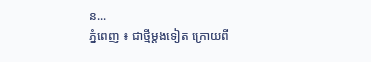ន...
ភ្នំពេញ ៖ ជាថ្មីម្តងទៀត ក្រោយពី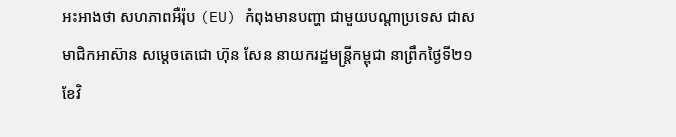អះអាងថា សហភាពអឺរ៉ុប (EU) កំពុងមានបញ្ហា ជាមួយបណ្តាប្រទេស ជាសមាជិកអាស៊ាន សម្តេចតេជោ ហ៊ុន សែន នាយករដ្ឋមន្រ្តីកម្ពុជា នាព្រឹកថ្ងៃទី២១ ខែវិ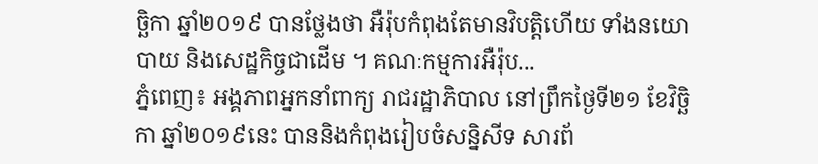ច្ឆិកា ឆ្នាំ២០១៩ បានថ្លែងថា អឺរ៉ុបកំពុងតែមានវិបត្តិហើយ ទាំងនយោបាយ និងសេដ្ឋកិច្ចជាដើម ។ គណៈកម្មការអឺរ៉ុប...
ភ្នំពេញ៖ អង្គភាពអ្នកនាំពាក្យ រាជរដ្ឋាភិបាល នៅព្រឹកថ្ងៃទី២១ ខែវិច្ឆិកា ឆ្នាំ២០១៩នេះ បាននិងកំពុងរៀបចំសន្និសីទ សារព័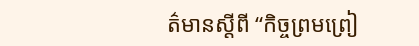ត៌មានស្តីពី “កិច្ចព្រមព្រៀ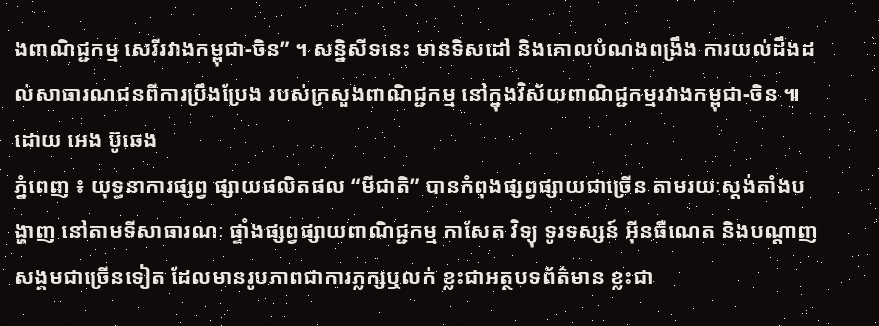ងពាណិជ្ជកម្ម សេរីរវាងកម្ពុជា-ចិន” ។ សន្និសីទនេះ មានទិសដៅ និងគោលបំណងពង្រឹង ការយល់ដឹងដល់សាធារណជនពីការប្រឹងប្រែង របស់ក្រសួងពាណិជ្ជកម្ម នៅក្នុងវិស័យពាណិជ្ជកម្មរវាងកម្ពុជា-ចិន ៕ ដោយ អេង ប៊ូឆេង
ភ្នំពេញ ៖ យុទ្ធនាការផ្សព្វ ផ្សាយផលិតផល “មីជាតិ” បានកំពុងផ្សព្វផ្សាយជាច្រើន តាមរយៈស្តង់តាំងបង្ហាញ នៅតាមទីសាធារណៈ ផ្ទាំងផ្សព្វផ្សាយពាណិជ្ជកម្ម កាសែត វិទ្យុ ទូរទស្សន៍ អ៊ីនធឺណេត និងបណ្តាញសង្គមជាច្រើនទៀត ដែលមានរូបភាពជាការភ្លក្សឬលក់ ខ្លះជាអត្ថបទព័ត៌មាន ខ្លះជា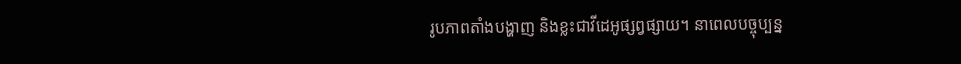រូបភាពតាំងបង្ហាញ និងខ្លះជាវីដេអូផ្សព្វផ្សាយ។ នាពេលបច្ចុប្បន្ន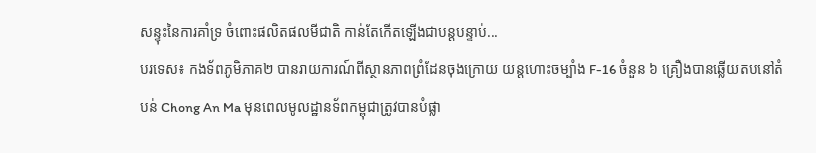សន្ទុះនៃការគាំទ្រ ចំពោះផលិតផលមីជាតិ កាន់តែកើតឡើងជាបន្តបន្ទាប់...
បរទេស៖ កងទ័ពភូមិភាគ២ បានរាយការណ៍ពីស្ថានភាពព្រំដែនចុងក្រោយ យន្តហោះចម្បាំង F-16 ចំនួន ៦ គ្រឿងបានឆ្លើយតបនៅតំបន់ Chong An Ma មុនពេលមូលដ្ឋានទ័ពកម្ពុជាត្រូវបានបំផ្លា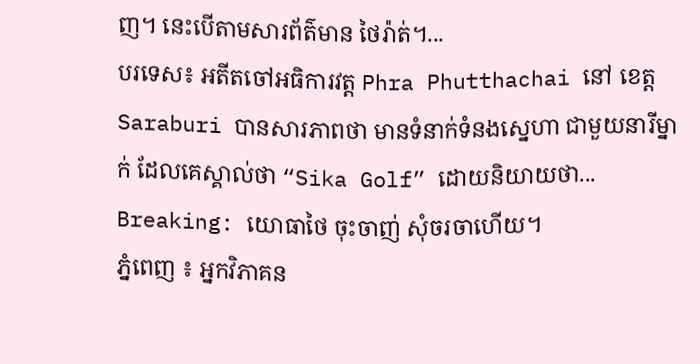ញ។ នេះបើតាមសារព័ត៌មាន ថៃរ៉ាត់។...
បរទេស៖ អតីតចៅអធិការវត្ត Phra Phutthachai នៅ ខេត្ត Saraburi បានសារភាពថា មានទំនាក់ទំនងស្នេហា ជាមួយនារីម្នាក់ ដែលគេស្គាល់ថា “Sika Golf” ដោយនិយាយថា...
Breaking: យោធាថៃ ចុះចាញ់ សុំចរចាហើយ។
ភ្នំពេញ ៖ អ្នកវិភាគន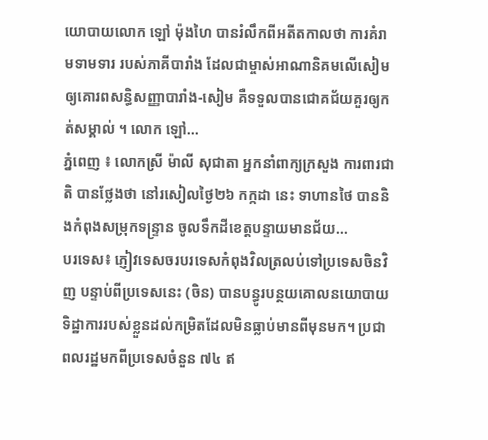យោបាយលោក ឡៅ ម៉ុងហៃ បានរំលឹកពីអតីតកាលថា ការគំរាមទាមទារ របស់ភាគីបារាំង ដែលជាម្ចាស់អាណានិគមលើសៀម ឲ្យគោរពសន្ធិសញ្ញាបារាំង-សៀម គឺទទួលបានជោគជ័យគួរឲ្យកត់សម្គាល់ ។ លោក ឡៅ...
ភ្នំពេញ ៖ លោកស្រី ម៉ាលី សុជាតា អ្នកនាំពាក្យក្រសួង ការពារជាតិ បានថ្លែងថា នៅរសៀលថ្ងៃ២៦ កក្កដា នេះ ទាហានថៃ បាននិងកំពុងសម្រុកទន្ទ្រាន ចូលទឹកដីខេត្តបន្ទាយមានជ័យ...
បរទេស៖ ភ្ញៀវទេសចរបរទេសកំពុងវិលត្រលប់ទៅប្រទេសចិនវិញ បន្ទាប់ពីប្រទេសនេះ (ចិន) បានបន្ធូរបន្ថយគោលនយោបាយទិដ្ឋាការរបស់ខ្លួនដល់កម្រិតដែលមិនធ្លាប់មានពីមុនមក។ ប្រជាពលរដ្ឋមកពីប្រទេសចំនួន ៧៤ ឥ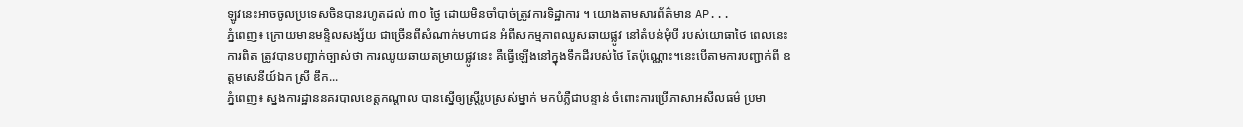ឡូវនេះអាចចូលប្រទេសចិនបានរហូតដល់ ៣០ ថ្ងៃ ដោយមិនចាំបាច់ត្រូវការទិដ្ឋាការ ។ យោងតាមសារព័ត៌មាន AP...
ភ្នំពេញ៖ ក្រោយមានមន្ទិលសង្ស័យ ជាច្រើនពីសំណាក់មហាជន អំពីសកម្មភាពឈូសឆាយផ្លូវ នៅតំបន់មុំបី របស់យោធាថៃ ពេលនេះការពិត ត្រូវបានបញ្ជាក់ច្បាស់ថា ការឈូយឆាយតម្រាយផ្លូវនេះ គឺធ្វើឡើងនៅក្នុងទឹកដីរបស់ថៃ តែប៉ុណ្ណោះ។នេះបើតាមការបញ្ជាក់ពី ឧត្តមសេនីយ៍ឯក ស្រី ឌឹក...
ភ្នំពេញ៖ ស្នងការដ្ឋាននគរបាលខេត្តកណ្តាល បានស្នើឲ្យស្រ្តីរូបស្រស់ម្នាក់ មកបំភ្លឺជាបន្ទាន់ ចំពោះការប្រើភាសាអសីលធម៌ ប្រមា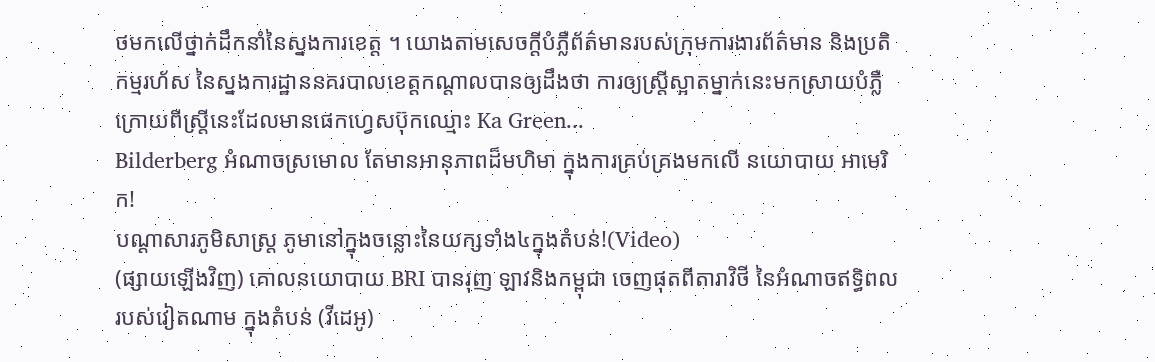ថមកលើថ្នាក់ដឹកនាំនៃស្នងការខេត្ត ។ យោងតាមសេចក្តីបំភ្លឺព័ត៌មានរបស់ក្រុមការងារព័ត៌មាន និងប្រតិកម្មរហ័ស នៃស្នងការដ្ឋាននគរបាលខេត្តកណ្តាលបានឲ្យដឹងថា ការឲ្យស្រ្តីស្អាតម្នាក់នេះមកស្រាយបំភ្លឺ ក្រោយពីស្រ្តីនេះដែលមានផេកហ្វេសប៊ុកឈ្មោះ Ka Green...
Bilderberg អំណាចស្រមោល តែមានអានុភាពដ៏មហិមា ក្នុងការគ្រប់គ្រងមកលើ នយោបាយ អាមេរិក!
បណ្ដាសារភូមិសាស្រ្ត ភូមានៅក្នុងចន្លោះនៃយក្សទាំង៤ក្នុងតំបន់!(Video)
(ផ្សាយឡើងវិញ) គោលនយោបាយ BRI បានរុញ ឡាវនិងកម្ពុជា ចេញផុតពីតារាវិថី នៃអំណាចឥទ្ធិពល របស់វៀតណាម ក្នុងតំបន់ (វីដេអូ)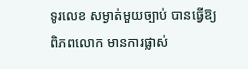ទូរលេខ សម្ងាត់មួយច្បាប់ បានធ្វើឱ្យពិភពលោក មានការផ្លាស់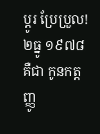ប្ដូរ ប្រែប្រួល!
២ធ្នូ ១៩៧៨ គឺជា កូនកត្តញ្ញូ